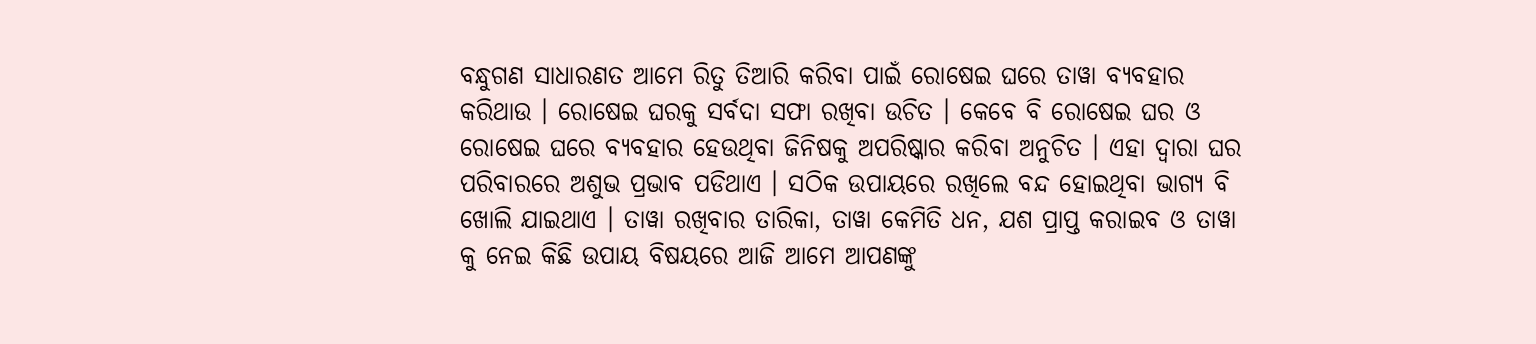ବନ୍ଧୁଗଣ ସାଧାରଣତ ଆମେ ରିତୁ ତିଆରି କରିବା ପାଇଁ ରୋଷେଇ ଘରେ ତାୱା ବ୍ୟବହାର କରିଥାଉ । ରୋଷେଇ ଘରକୁ ସର୍ବଦା ସଫା ରଖିବା ଉଚିତ । କେବେ ବି ରୋଷେଇ ଘର ଓ ରୋଷେଇ ଘରେ ବ୍ୟବହାର ହେଉଥିବା ଜିନିଷକୁ ଅପରିଷ୍କାର କରିବା ଅନୁଚିତ । ଏହା ଦ୍ଵାରା ଘର ପରିବାରରେ ଅଶୁଭ ପ୍ରଭାବ ପଡିଥାଏ । ସଠିକ ଉପାୟରେ ରଖିଲେ ବନ୍ଦ ହୋଇଥିବା ଭାଗ୍ୟ ବି ଖୋଲି ଯାଇଥାଏ । ତାୱା ରଖିବାର ତାରିକା, ତାୱା କେମିତି ଧନ, ଯଶ ପ୍ରାପ୍ତ କରାଇବ ଓ ତାୱା କୁ ନେଇ କିଛି ଉପାୟ ବିଷୟରେ ଆଜି ଆମେ ଆପଣଙ୍କୁ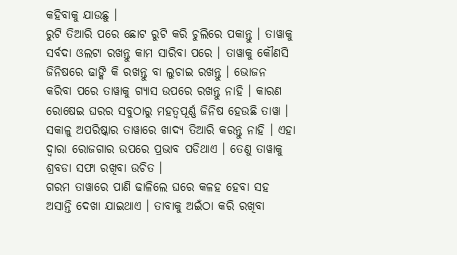କହିବାକୁ ଯାଉଛୁ ।
ରୁଟି ତିଆରି ପରେ ଛୋଟ ରୁଟି କରି ଚୁଲିରେ ପକାନ୍ତୁ । ତାୱାକୁ ସର୍ବଦା ଓଲଟା ରଖନ୍ତୁ କାମ ସାରିବା ପରେ । ତାୱାକୁ କୌଣସି ଜିନିଷରେ ଢାଙ୍କି କି ରଖନ୍ତୁ ବା ଲୁଚାଇ ରଖନ୍ତୁ । ଭୋଜନ କରିବା ପରେ ତାୱାକୁ ଗ୍ଯାସ ଉପରେ ରଖନ୍ତୁ ନାହି । କାରଣ ରୋଷେଇ ଘରର ସବୁଠାରୁ ମହତ୍ବପୂର୍ଣ୍ଣ ଜିନିଷ ହେଉଛି ତାୱା । ସକାଳୁ ଅପରିଷ୍କାର ତାୱାରେ ଖାଦ୍ୟ ତିଆରି କରନ୍ତୁ ନାହି । ଏହା ଦ୍ଵାରା ରୋଜଗାର ଉପରେ ପ୍ରଭାବ ପଡିଥାଏ । ତେଣୁ ତାୱାକୁ ଶ୍ରବଡା ସଫା ରଖିବା ଉଚିତ ।
ଗରମ ତାୱାରେ ପାଣି ଢାଳିଲେ ଘରେ କଳହ ହେବା ସହ ଅସାନ୍ତି ଦେଖା ଯାଇଥାଏ । ତାବାକୁ ଅଇଁଠା କରି ରଖିବା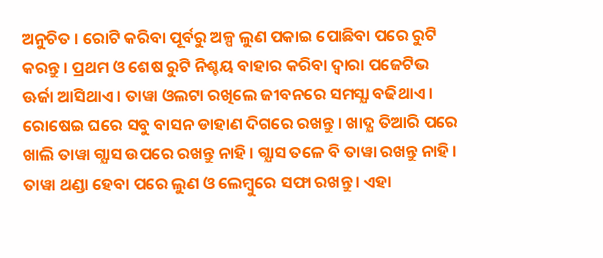ଅନୁଚିତ । ରୋଟି କରିବା ପୂର୍ବରୁ ଅଳ୍ପ ଲୁଣ ପକାଇ ପୋଛିବା ପରେ ରୁଟି କରନ୍ତୁ । ପ୍ରଥମ ଓ ଶେଷ ରୁଟି ନିଶ୍ଚୟ ବାହାର କରିବା ଦ୍ଵାରା ପଜେଟିଭ ଊର୍ଜା ଆସିଥାଏ । ତାୱା ଓଲଟା ରଖିଲେ ଜୀବନରେ ସମସ୍ଯା ବଢିଥାଏ । ରୋଷେଇ ଘରେ ସବୁ ବାସନ ଡାହାଣ ଦିଗରେ ରଖନ୍ତୁ । ଖାଦ୍ଯ ତିଆରି ପରେ ଖାଲି ତାୱା ଗ୍ଯାସ ଉପରେ ରଖନ୍ତୁ ନାହି । ଗ୍ଯାସ ତଳେ ବି ତାୱା ରଖନ୍ତୁ ନାହି ।
ତାୱା ଥଣ୍ଡା ହେବା ପରେ ଲୁଣ ଓ ଲେମ୍ବୁରେ ସଫା ରଖନ୍ତୁ । ଏହା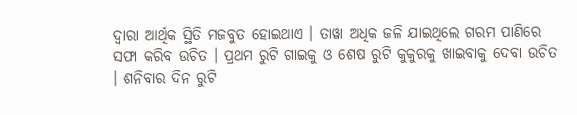ଦ୍ଵାରା ଆର୍ଥିକ ସ୍ଥିତି ମଜବୁତ ହୋଇଥାଏ । ତାୱା ଅଧିକ ଜଳି ଯାଇଥିଲେ ଗରମ ପାଣିରେ ସଫା କରିବ ଉଚିତ । ପ୍ରଥମ ରୁଟି ଗାଇକୁ ଓ ଶେଷ ରୁଟି କୁକୁରକୁ ଖାଇବାକୁ ଦେବା ଉଚିତ । ଶନିବାର ଦିନ ରୁଟି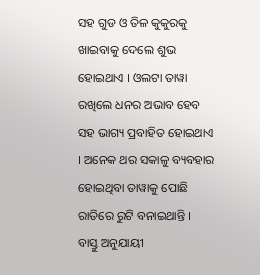ସହ ଗୁଡ ଓ ତିଳ କୁକୁରକୁ ଖାଇବାକୁ ଦେଲେ ଶୁଭ ହୋଇଥାଏ । ଓଲଟା ତାୱା ରଖିଲେ ଧନର ଅଭାବ ହେବ ସହ ଭାଗ୍ୟ ପ୍ରବାହିତ ହୋଇଥାଏ । ଅନେକ ଥର ସକାଳୁ ବ୍ୟବହାର ହୋଇଥିବା ତାୱାକୁ ପୋଛି ରାତିରେ ରୁଟି ବନାଇଥାନ୍ତି ।
ବାସ୍ତୁ ଅନୁଯାୟୀ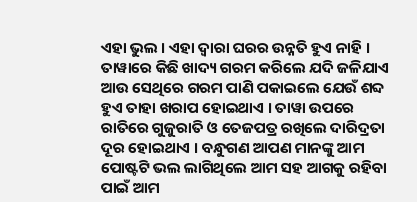ଏହା ଭୁଲ । ଏହା ଦ୍ଵାରା ଘରର ଉନ୍ନତି ହୁଏ ନାହି । ତାୱାରେ କିଛି ଖାଦ୍ୟ ଗରମ କରିଲେ ଯଦି ଜଳିଯାଏ ଆଉ ସେଥିରେ ଗରମ ପାଣି ପକାଇଲେ ଯେଉଁ ଶବ୍ଦ ହୁଏ ତାହା ଖରାପ ହୋଇଥାଏ । ତାୱା ଉପରେ ରାତିରେ ଗୁଜୁରାତି ଓ ତେଜପତ୍ର ରଖିଲେ ଦାରିଦ୍ରତା ଦୂର ହୋଇଥାଏ । ବନ୍ଧୁଗଣ ଆପଣ ମାନଙ୍କୁ ଆମ ପୋଷ୍ଟଟି ଭଲ ଲାଗିଥିଲେ ଆମ ସହ ଆଗକୁ ରହିବା ପାଇଁ ଆମ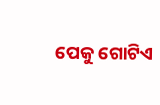ପେକୁ ଗୋଟିଏ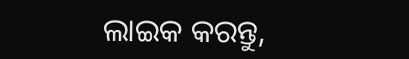ଲାଇକ କରନ୍ତୁ,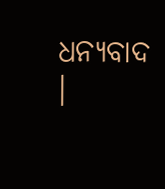ଧନ୍ୟବାଦ ।